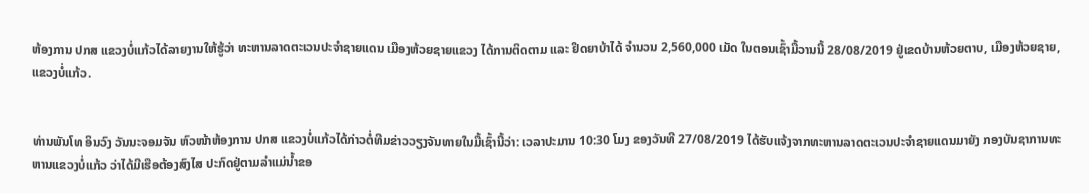ຫ້ອງການ ປກສ ແຂວງບໍ່ແກ້ວໄດ້ລາຍງານໃຫ້ຮູ້ວ່າ ທະຫານລາດຕະເວນປະຈຳຊາຍແດນ ເມືອງຫ້ວຍຊາຍແຂວງ ໄດ້ການຕິດຕາມ ແລະ ຢຶດຍາບ້າໄດ້ ຈຳນວນ 2,560,000 ເມັດ ໃນຕອນເຊົ້າມື້ວານນີ້ 28/08/2019 ຢູ່ເຂດບ້ານຫ້ວຍຕາບ, ເມືອງຫ້ວຍຊາຍ, ແຂວງບໍ່ແກ້ວ.


ທ່ານພັນໂທ ອິນວົງ ວັນນະຈອມຈັນ ຫົວໜ້າຫ້ອງການ ປກສ ແຂວງບໍ່ແກ້ວໄດ້ກ່າວຕໍ່ທີມຂ່າວວຽງຈັນທາຍໃນມື້ເຊົ້ານີ້ວ່າ: ເວລາປະມານ 10:30 ໂມງ ຂອງວັນທີ 27/08/2019 ໄດ້ຮັບແຈ້ງຈາກທະຫານລາດຕະເວນປະຈຳຊາຍແດນມາຍັງ ກອງບັນຊາການທະຫານແຂວງບໍ່ແກ້ວ ວ່າໄດ້ມີເຮືອຕ້ອງສົງໄສ ປະກົດຢູ່ຕາມລໍາແມ່ນ້ຳຂອ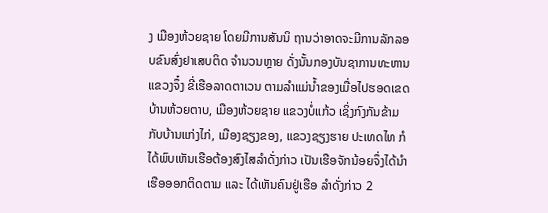ງ ເມືອງຫ້ວຍຊາຍ ໂດຍມີການສັນນິ ຖານວ່າອາດຈະມີການລັກລອບຂົນສົ່ງຢາເສບຕິດ ຈຳນວນຫຼາຍ ດັ່ງນັ້ນກອງບັນຊາການທະຫານແຂວງຈຶ໋ງ ຂີ່ເຮືອລາດຕາເວນ ຕາມລໍາແມ່ນ້ຳຂອງເມື່ອໄປຮອດເຂດບ້ານຫ້ວຍຕາບ, ເມືອງຫ້ວຍຊາຍ ແຂວງບໍ່ແກ້ວ ເຊິ່ງກົງກັນຂ້າມກັບບ້ານແກ່ງໄກ່, ເມືອງຊຽງຂອງ, ແຂວງຊຽງຮາຍ ປະເທດໄທ ກໍໄດ້ພົບເຫັນເຮືອຕ້ອງສົງໄສລໍາດັ່ງກ່າວ ເປັນເຮືອຈັກນ້ອຍຈຶ່ງໄດ້ນຳເຮືອອອກຕິດຕາມ ແລະ ໄດ້ເຫັນຄົນຢູ່ເຮືອ ລໍາດັ່ງກ່າວ 2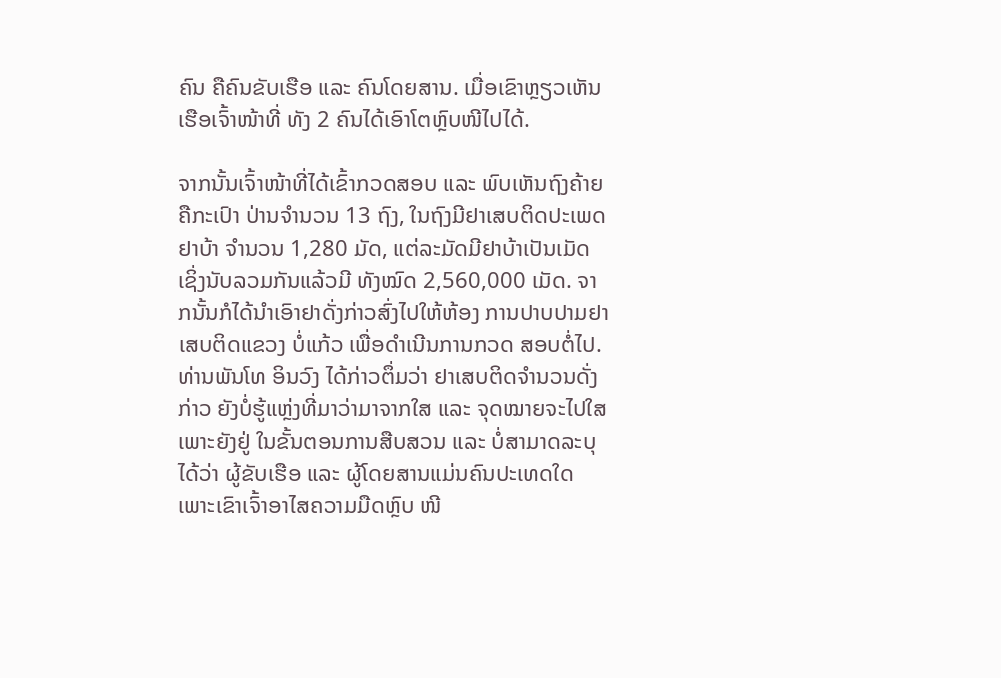ຄົນ ຄືຄົນຂັບເຮືອ ແລະ ຄົນໂດຍສານ. ເມື່ອເຂົາຫຼຽວເຫັນ ເຮືອເຈົ້າໜ້າທີ່ ທັງ 2 ຄົນໄດ້ເອົາໂຕຫຼົບໜີໄປໄດ້.

ຈາກນັ້ນເຈົ້າໜ້າທີ່ໄດ້ເຂົ້າກວດສອບ ແລະ ພົບເຫັນຖົງຄ້າຍຄືກະເປົາ ປ່ານຈຳນວນ 13 ຖົງ, ໃນຖົງມີຢາເສບຕິດປະເພດຢາບ້າ ຈຳນວນ 1,280 ມັດ, ແຕ່ລະມັດມີຢາບ້າເປັນເມັດເຊິ່ງນັບລວມກັນແລ້ວມີ ທັງໝົດ 2,560,000 ເມັດ. ຈາກນັ້ນກໍໄດ້ນຳເອົາຢາດັ່ງກ່າວສົ່ງໄປໃຫ້ຫ້ອງ ການປາບປາມຢາເສບຕິດແຂວງ ບໍ່ແກ້ວ ເພື່ອດຳເນີນການກວດ ສອບຕໍ່ໄປ.
ທ່ານພັນໂທ ອິນວົງ ໄດ້ກ່າວຕຶ່ມວ່າ ຢາເສບຕິດຈຳນວນດັ່ງກ່າວ ຍັງບໍ່ຮູ້ແຫຼ່ງທີ່ມາວ່າມາຈາກໃສ ແລະ ຈຸດໝາຍຈະໄປໃສເພາະຍັງຢູ່ ໃນຂັ້ນຕອນການສືບສວນ ແລະ ບໍ່ສາມາດລະບຸໄດ້ວ່າ ຜູ້ຂັບເຮືອ ແລະ ຜູ້ໂດຍສານແມ່ນຄົນປະເທດໃດເພາະເຂົາເຈົ້າອາໄສຄວາມມືດຫຼົບ ໜີ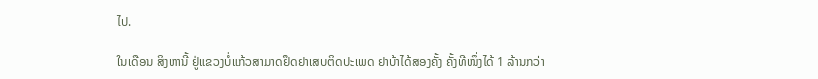ໄປ.

ໃນເດືອນ ສິງຫານີ້ ຢູ່ແຂວງບໍ່ແກ້ວສາມາດຢຶດຢາເສບຕິດປະເພດ ຢາບ້າໄດ້ສອງຄັ້ງ ຄັ້ງທີໜຶ່ງໄດ້ 1 ລ້ານກວ່າ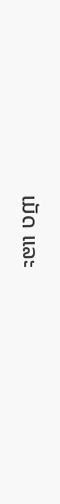ເມັດ ແລະ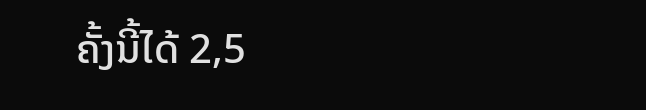ຄັ້ງນີ້ໄດ້ 2,5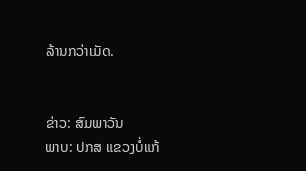ລ້ານກວ່າເມັດ.


ຂ່າວ: ສົມພາວັນ
ພາບ: ປກສ ແຂວງບໍ່ແກ້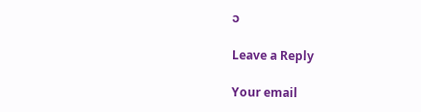ວ

Leave a Reply

Your email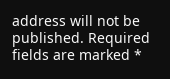address will not be published. Required fields are marked *